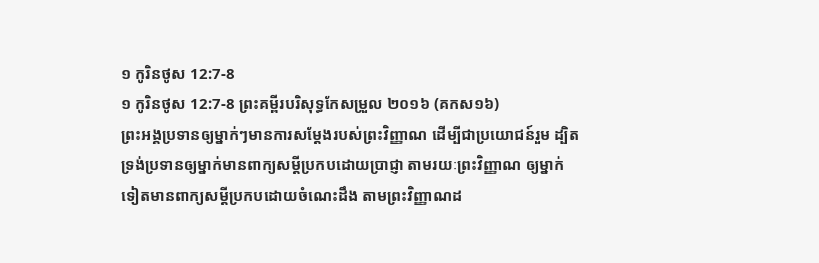១ កូរិនថូស 12:7-8
១ កូរិនថូស 12:7-8 ព្រះគម្ពីរបរិសុទ្ធកែសម្រួល ២០១៦ (គកស១៦)
ព្រះអង្គប្រទានឲ្យម្នាក់ៗមានការសម្ដែងរបស់ព្រះវិញ្ញាណ ដើម្បីជាប្រយោជន៍រួម ដ្បិតទ្រង់ប្រទានឲ្យម្នាក់មានពាក្យសម្ដីប្រកបដោយប្រាជ្ញា តាមរយៈព្រះវិញ្ញាណ ឲ្យម្នាក់ទៀតមានពាក្យសម្ដីប្រកបដោយចំណេះដឹង តាមព្រះវិញ្ញាណដ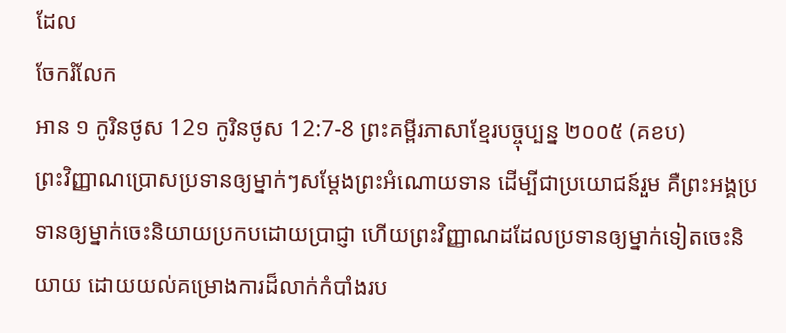ដែល
ចែករំលែក
អាន ១ កូរិនថូស 12១ កូរិនថូស 12:7-8 ព្រះគម្ពីរភាសាខ្មែរបច្ចុប្បន្ន ២០០៥ (គខប)
ព្រះវិញ្ញាណប្រោសប្រទានឲ្យម្នាក់ៗសម្តែងព្រះអំណោយទាន ដើម្បីជាប្រយោជន៍រួម គឺព្រះអង្គប្រទានឲ្យម្នាក់ចេះនិយាយប្រកបដោយប្រាជ្ញា ហើយព្រះវិញ្ញាណដដែលប្រទានឲ្យម្នាក់ទៀតចេះនិយាយ ដោយយល់គម្រោងការដ៏លាក់កំបាំងរប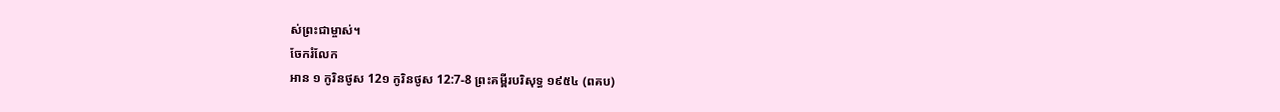ស់ព្រះជាម្ចាស់។
ចែករំលែក
អាន ១ កូរិនថូស 12១ កូរិនថូស 12:7-8 ព្រះគម្ពីរបរិសុទ្ធ ១៩៥៤ (ពគប)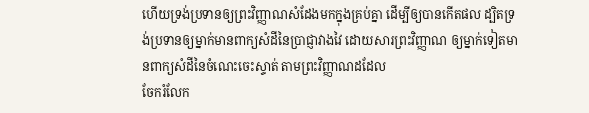ហើយទ្រង់ប្រទានឲ្យព្រះវិញ្ញាណសំដែងមកក្នុងគ្រប់គ្នា ដើម្បីឲ្យបានកើតផល ដ្បិតទ្រង់ប្រទានឲ្យម្នាក់មានពាក្យសំដីនៃប្រាជ្ញាវាងវៃ ដោយសារព្រះវិញ្ញាណ ឲ្យម្នាក់ទៀតមានពាក្យសំដីនៃចំណេះចេះស្ទាត់ តាមព្រះវិញ្ញាណដដែល
ចែករំលែក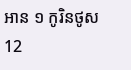អាន ១ កូរិនថូស 12